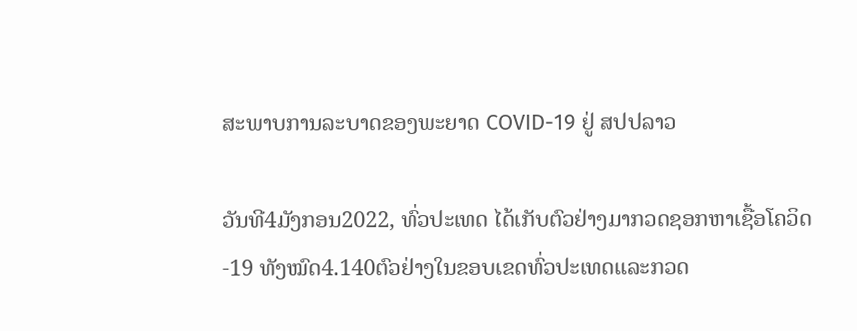ສະພາບການລະບາດຂອງພະຍາດ COVID-19 ຢູ່ ສປປລາວ

ວັນທີ4ມັງກອນ2022, ທົ່ວປະເທດ ໄດ້ເກັບຕົວຢ່າງມາກວດຊອກຫາເຊື້ອໂຄວິດ-19 ທັງໝົດ4.140ຕົວຢ່າງໃນຂອບເຂດທົ່ວປະເທດແລະກວດ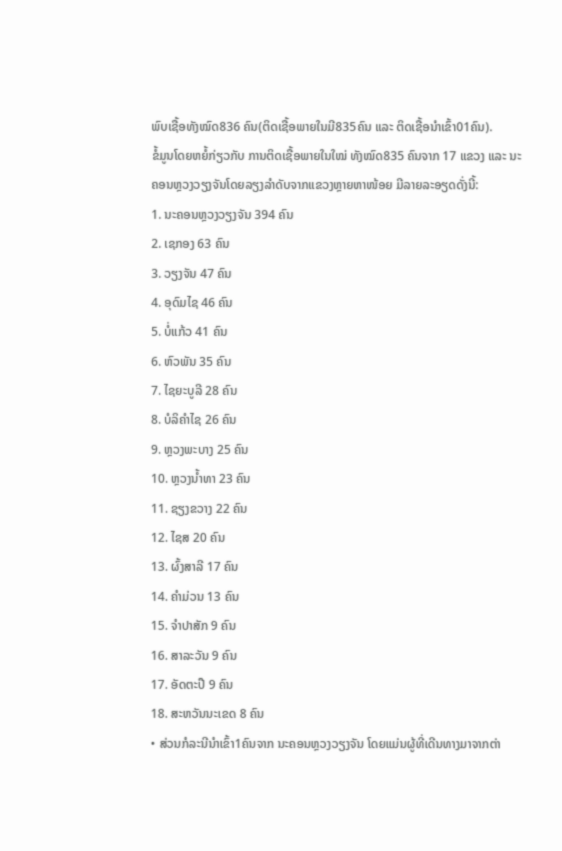ພົບເຊື້ອທັງໝົດ836 ຄົນ(ຕິດເຊື້ອພາຍໃນມີ835ຄົນ ແລະ ຕິດເຊື້ອນໍາເຂົ້າ01ຄົນ).
ຂໍ້ມູນໂດຍຫຍໍ້ກ່ຽວກັບ ການຕິດເຊື້ອພາຍໃນໃໝ່ ທັງໝົດ835 ຄົນຈາກ 17 ແຂວງ ແລະ ນະຄອນຫຼວງວຽງຈັນໂດຍລຽງລຳດັບຈາກແຂວງຫຼາຍຫາໜ້ອຍ ມີລາຍລະອຽດດັ່ງນີ້:
1. ນະຄອນຫຼວງວຽງຈັນ 394 ຄົນ
2. ເຊກອງ 63 ຄົນ
3. ວຽງຈັນ 47 ຄົນ
4. ອຸດົມໄຊ 46 ຄົນ
5. ບໍ່ແກ້ວ 41 ຄົນ
6. ຫົວພັນ 35 ຄົນ
7. ໄຊຍະບູລີ 28 ຄົນ
8. ບໍລິຄຳໄຊ 26 ຄົນ
9. ຫຼວງພະບາງ 25 ຄົນ
10. ຫຼວງນ້ຳທາ 23 ຄົນ
11. ຊຽງຂວາງ 22 ຄົນ
12. ໄຊສ 20 ຄົນ
13. ຜົ້ງສາລີ 17 ຄົນ
14. ຄຳມ່ວນ 13 ຄົນ
15. ຈຳປາສັກ 9 ຄົນ
16. ສາລະວັນ 9 ຄົນ
17. ອັດຕະປື 9 ຄົນ
18. ສະຫວັນນະເຂດ 8 ຄົນ
• ສ່ວນກໍລະນີນຳເຂົ້າ1ຄົນຈາກ ນະຄອນຫຼວງວຽງຈັນ ໂດຍແມ່ນຜູ້ທີ່ເດີນທາງມາຈາກຕ່າ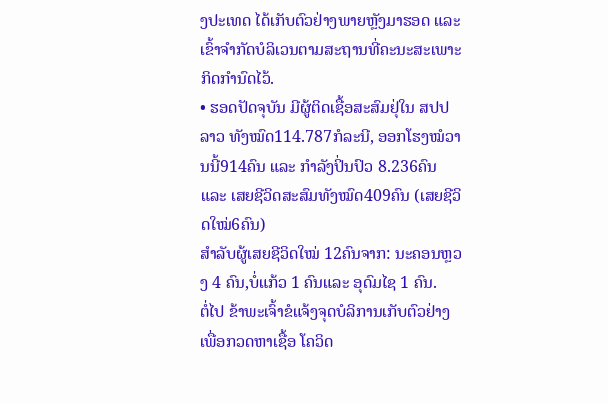ງປະເທດ ໄດ້ເກັບຕົວຢ່າງພາຍຫຼັງມາຮອດ ແລະ ເຂົ້າຈຳກັດບໍລິເວນຕາມສະຖານທີ່ຄະນະສະເພາະກິດກຳນົດໄວ້.
• ຮອດປັດຈຸບັນ ມີຜູ້ຕິດເຊື້ອສະສົມຢຸ່ໃນ ສປປ ລາວ ທັງໝົດ114.787ກໍລະນີ, ອອກໂຮງໝໍວານນີ້914ຄົນ ແລະ ກຳລັງປິ່ນປົວ 8.236ຄົນ ແລະ ເສຍຊີວິດສະສົມທັງໝົດ409ຄົນ (ເສຍຊີວິດໃໝ່6ຄົນ)
ສຳລັບຜູ້ເສຍຊີວິດໃໝ່ 12ຄົນຈາກ: ນະຄອນຫຼວງ 4 ຄົນ,ບໍ່ແກ້ວ 1 ຄົນແລະ ອຸດົມໄຊ 1 ຄົນ.
ຕໍ່ໄປ ຂ້າພະເຈົ້າຂໍແຈ້ງຈຸດບໍລິການເກັບຕົວຢ່າງ ເພື່ອກວດຫາເຊື້ອ ໂຄວິດ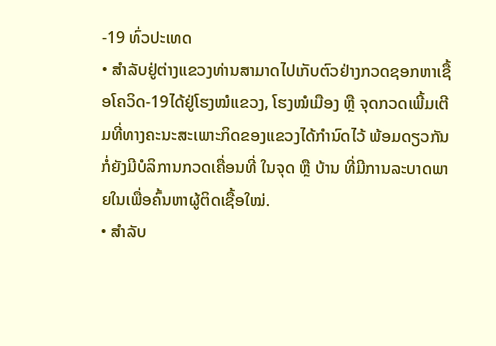-19 ທົ່ວປະເທດ
• ສໍາລັບຢູ່ຕ່າງແຂວງທ່ານສາມາດໄປເກັບຕົວຢ່າງກວດຊອກຫາເຊື້ອໂຄວິດ-19ໄດ້ຢູ່ໂຮງໝໍແຂວງ, ໂຮງໝໍເມືອງ ຫຼື ຈຸດກວດເພີ້ມເຕີມທີ່ທາງຄະນະສະເພາະກິດຂອງແຂວງໄດ້ກຳນົດໄວ້ ພ້ອມດຽວກັນກໍ່ຍັງມີບໍລິການກວດເຄື່ອນທີ່ ໃນຈຸດ ຫຼື ບ້ານ ທີ່ມີການລະບາດພາຍໃນເພື່ອຄົ້ນຫາຜູ້ຕິດເຊື້ອໃໝ່.
• ສໍາລັບ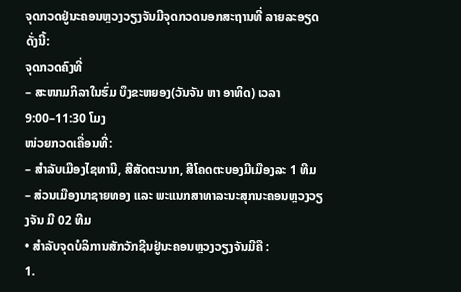ຈຸດກວດຢູ່ນະຄອນຫຼວງວຽງຈັນມີຈຸດກວດນອກສະຖານທີ່ ລາຍລະອຽດ ດັ່ງນີ້:
ຈຸດກວດຄົງທີ່
– ສະໜາມກິລາໃນຮົ່ມ ບຶງຂະຫຍອງ(ວັນຈັນ ຫາ ອາທິດ) ເວລາ 9:00–11:30 ໂມງ
ໜ່ວຍກວດເຄື່ອນທີ່:
– ສຳລັບເມືອງໄຊທານີ, ສີສັດຕະນາກ, ສີໂຄດຕະບອງມີເມືອງລະ 1 ທີມ
– ສ່ວນເມືອງນາຊາຍທອງ ແລະ ພະແນກສາທາລະນະສຸກນະຄອນຫຼວງວຽງຈັນ ມີ 02 ທີມ
• ສໍາລັບຈຸດບໍລິການສັກວັກຊີນຢູ່ນະຄອນຫຼວງວຽງຈັນມີຄື :
1.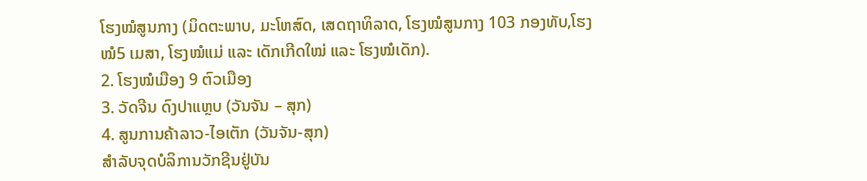ໂຮງໝໍສູນກາງ (ມິດຕະພາບ, ມະໂຫສົດ, ເສດຖາທິລາດ, ໂຮງໝໍສູນກາງ 103 ກອງທັບ,ໂຮງ
ໝໍ5 ເມສາ, ໂຮງໝໍແມ່ ແລະ ເດັກເກີດໃໝ່ ແລະ ໂຮງໝໍເດັກ).
2. ໂຮງໝໍເມືອງ 9 ຕົວເມືອງ
3. ວັດຈີນ ດົງປາແຫຼບ (ວັນຈັນ – ສຸກ)
4. ສູນການຄ້າລາວ-ໄອເຕັກ (ວັນຈັນ-ສຸກ)
ສຳລັບຈຸດບໍລິການວັກຊີນຢູ່ບັນ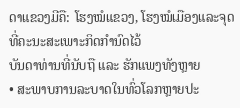ດາແຂວງມີຄື: ໂຮງໝໍແຂວງ, ໂຮງໝໍເມືອງແລະຈຸດທີ່ຄະນະສະເພາະກິດກໍານົດໄວ້
ບັນດາທ່ານທີ່ນັບຖື ແລະ ຮັກແພງທັງຫຼາຍ
• ສະພາບການລະບາດໃນທົ່ວໂລກຫຼາຍປະ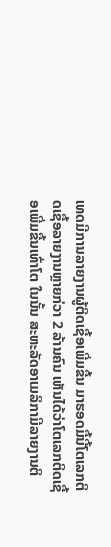ເທດມີການລາຍງານຜູ້ຕິດເຊື້ອເພີ່ມຂື້ນ ມາຮອດມື້ນີ້ໂຕເລກຕິດເຊື້ອລາຍງານຫຼາຍກ່ວາ 2 ລ້ານຄົນ ເຫັນໄດ້ວ່າໂຕເລກຕິດເຊື້ອເພີ່ມຂື້ນເທົ່າໂຕ ໃນນັ້ນ ສະຫະລັດອາເມລິກາມີລາຍງານຕິ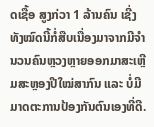ດເຊື້ອ ສູງກ່ວາ 1 ລ້ານຄົນ ເຊີ່ງທັງໝົດນີ້ກໍ່ສືບເນື່ອງມາຈາກມີຈຳນວນຄົນຫຼວງຫຼາຍອອກມາສະເຫຼີມສະຫຼອງປີໃໝ່ສາກົນ ແລະ ບໍ່ມີມາດຕະການປ້ອງກັນຕົນເອງທີ່ດີ.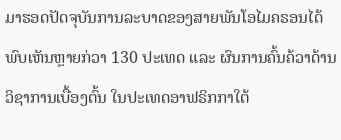ມາຮອດປັດຈຸບັນການລະບາດຂອງສາຍພັນໂອໄມຄຣອນໄດ້ພົບເຫັນຫຼາຍກ່ວາ 130 ປະເທດ ແລະ ຜົນການຄົ້ນຄ້ວາດ້ານວິຊາການເບື້ອງຕົ້ນ ໃນປະເທດອາຟຣິກກາໃຕ້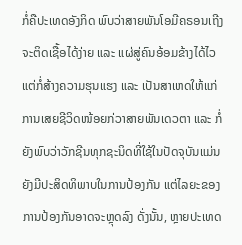ກໍ່ຄືປະເທດອັງກິດ ພົບວ່າສາຍພັນໂອມີຄຣອນເຖີງຈະຕິດເຊື້ອໄດ້ງ່າຍ ແລະ ແຜ່ສູ່ຄົນອ້ອມຂ້າງໄດ້ໄວ ແຕ່ກໍ່ສ້າງຄວາມຮຸນແຮງ ແລະ ເປັນສາເຫດໃຫ້ແກ່ການເສຍຊີວິດໜ້ອຍກ່ວາສາຍພັນເດວຕາ ແລະ ກໍ່ຍັງພົບວ່າວັກຊີນທຸກຊະນິດທີ່ໃຊ້ໃນປັດຈຸບັນແມ່ນຍັງມີປະສິດທິພາບໃນການປ້ອງກັນ ແຕ່ໄລຍະຂອງການປ້ອງກັນອາດຈະຫຼຸດລົງ ດັ່ງນັ້ນ, ຫຼາຍປະເທດ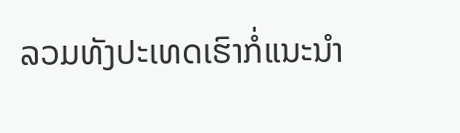ລວມທັງປະເທດເຮົາກໍ່ແນະນຳ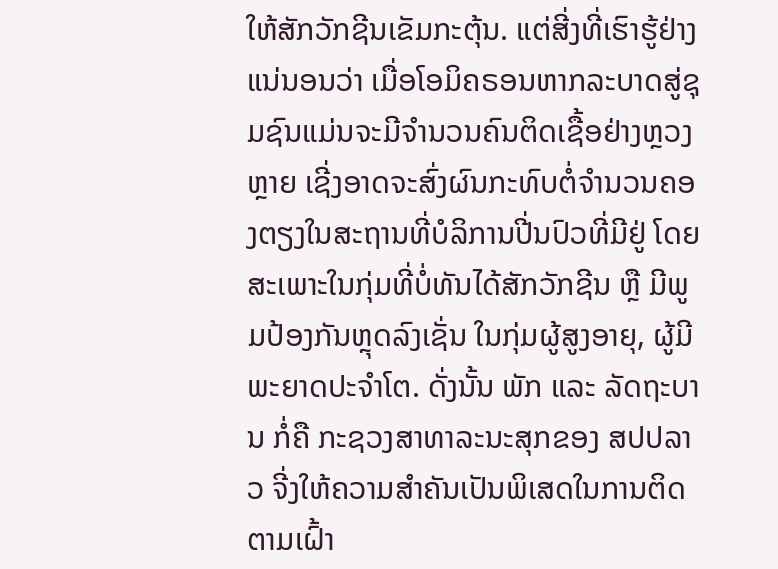ໃຫ້ສັກວັກຊີນເຂັມກະຕຸ້ນ. ແຕ່ສີ່ງທີ່ເຮົາຮູ້ຢ່າງແນ່ນອນວ່າ ເມື່ອໂອມິຄຣອນຫາກລະບາດສູ່ຊຸມຊົນແມ່ນຈະມີຈຳນວນຄົນຕິດເຊື້ອຢ່າງຫຼວງຫຼາຍ ເຊີ່ງອາດຈະສົ່ງຜົນກະທົບຕໍ່ຈຳນວນຄອງຕຽງໃນສະຖານທີ່ບໍລິການປີ່ນປົວທີ່ມີຢູ່ ໂດຍສະເພາະໃນກຸ່ມທີ່ບໍ່ທັນໄດ້ສັກວັກຊີນ ຫຼື ມີພູມປ້ອງກັນຫຼຸດລົງເຊັ່ນ ໃນກຸ່ມຜູ້ສູງອາຍຸ, ຜູ້ມີພະຍາດປະຈຳໂຕ. ດັ່ງນັ້ນ ພັກ ແລະ ລັດຖະບານ ກໍ່ຄື ກະຊວງສາທາລະນະສຸກຂອງ ສປປລາວ ຈີ່ງໃຫ້ຄວາມສຳຄັນເປັນພິເສດໃນການຕິດຕາມເຝົ້າ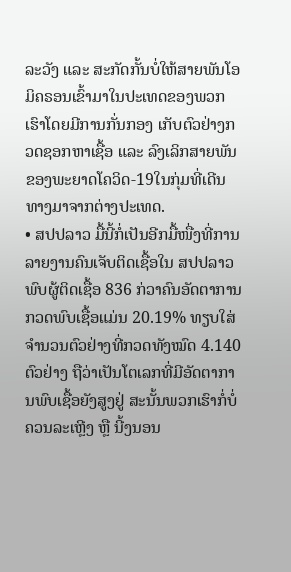ລະວັງ ແລະ ສະກັດກັ້ນບໍ່ໃຫ້ສາຍພັນໂອມິຄຣອນເຂົ້າມາໃນປະເທດຂອງພວກເຮົາໂດຍມີການກັ່ນກອງ ເກັບຕົວຢ່າງກວດຊອກຫາເຊື້ອ ແລະ ລົງເລິກສາຍພັນຂອງພະຍາດໂຄວິດ-19ໃນກຸ່ມທີ່ເດີນທາງມາຈາກຕ່າງປະເທດ.
• ສປປລາວ ມື້ນີ້ກໍ່ເປັນອີກມື້ໜື່ງທີ່ການລາຍງານຄົນເຈັບຕິດເຊື້ອໃນ ສປປລາວ ພົບຜູ້ຕິດເຊື້ອ 836 ກ່ວາຄົນອັດຕາການກວດພົບເຊື້ອແມ່ນ 20.19% ທຽບໃສ່ຈຳນວນຕົວຢ່າງທີ່ກວດທັງໝົດ 4.140 ຕົວຢ່າງ ຖືວ່າເປັນໂຕເລກທີ່ມີອັດຕາການພົບເຊື້ອຍັງສູງຢູ່ ສະນັ້ນພວກເຮົາກໍ່ບໍ່ຄວນລະເຫຼີງ ຫຼື ນີ້ງນອນ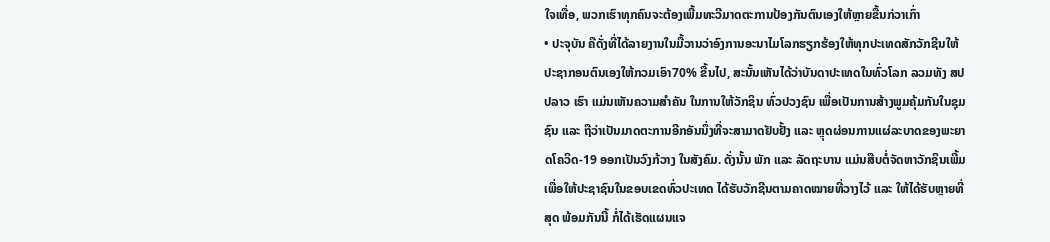ໃຈເທື່ອ, ພວກເຮົາທຸກຄົນຈະຕ້ອງເພີ້ມທະວີມາດຕະການປ້ອງກັນຕົນເອງໃຫ້ຫຼາຍຂື້ນກ່ວາເກົ່າ
• ປະຈຸບັນ ຄືດັ່ງທີ່ໄດ້ລາຍງານໃນມື້ວານວ່າອົງການອະນາໄມໂລກຮຽກຮ້ອງໃຫ້ທຸກປະເທດສັກວັກຊີນໃຫ້ປະຊາກອນຕົນເອງໃຫ້ກວມເອົາ70% ຂື້ນໄປ, ສະນັ້ນເຫັນໄດ້ວ່າບັນດາປະເທດໃນທົ່ວໂລກ ລວມທັງ ສປປລາວ ເຮົາ ແມ່ນເຫັນຄວາມສຳຄັນ ໃນການໃຫ້ວັກຊິນ ທົ່ວປວງຊົນ ເພື່ອເປັນການສ້າງພູມຄຸ້ມກັນໃນຊຸມຊົນ ແລະ ຖືວ່າເປັນມາດຕະການອີກອັນນຶ່ງທີ່ຈະສາມາດຢັບຢັ້ງ ແລະ ຫຼຸດຜ່ອນການແຜ່ລະບາດຂອງພະຍາດໂຄວິດ-19 ອອກເປັນວົງກ້ວາງ ໃນສັງຄົມ. ດັ່ງນັ້ນ ພັກ ແລະ ລັດຖະບານ ແມ່ນສືບຕໍ່ຈັດຫາວັກຊິນເພີ້ມ ເພື່ອໃຫ້ປະຊາຊົນໃນຂອບເຂດທົ່ວປະເທດ ໄດ້ຮັບວັກຊີນຕາມຄາດໝາຍທີ່ວາງໄວ້ ແລະ ໃຫ້ໄດ້ຮັບຫຼາຍທີ່ສຸດ ພ້ອມກັນນີ້ ກໍ່ໄດ້ເຮັດແຜນແຈ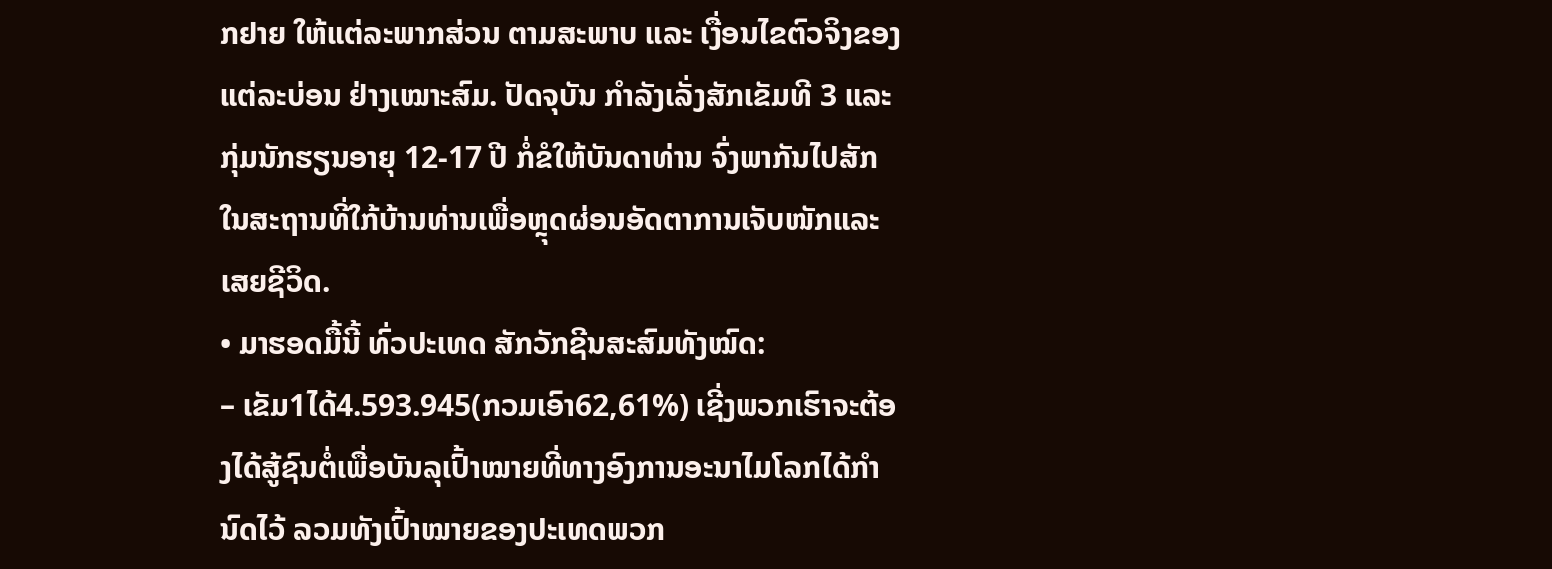ກຢາຍ ໃຫ້ແຕ່ລະພາກສ່ວນ ຕາມສະພາບ ແລະ ເງື່ອນໄຂຕົວຈິງຂອງແຕ່ລະບ່ອນ ຢ່າງເໝາະສົມ. ປັດຈຸບັນ ກຳລັງເລັ່ງສັກເຂັມທີ 3 ແລະ ກຸ່ມນັກຮຽນອາຍຸ 12-17 ປີ ກໍ່ຂໍໃຫ້ບັນດາທ່ານ ຈົ່ງພາກັນໄປສັກໃນສະຖານທີ່ໃກ້ບ້ານທ່ານເພື່ອຫຼຸດຜ່ອນອັດຕາການເຈັບໜັກແລະເສຍຊີວິດ.
• ມາຮອດມື້ນີ້ ທົ່ວປະເທດ ສັກວັກຊີນສະສົມທັງໝົດ:
– ເຂັມ1ໄດ້4.593.945(ກວມເອົາ62,61%) ເຊີ່ງພວກເຮົາຈະຕ້ອງໄດ້ສູ້ຊົນຕໍ່ເພື່ອບັນລຸເປົ້າໝາຍທີ່ທາງອົງການອະນາໄມໂລກໄດ້ກຳນົດໄວ້ ລວມທັງເປົ້າໝາຍຂອງປະເທດພວກ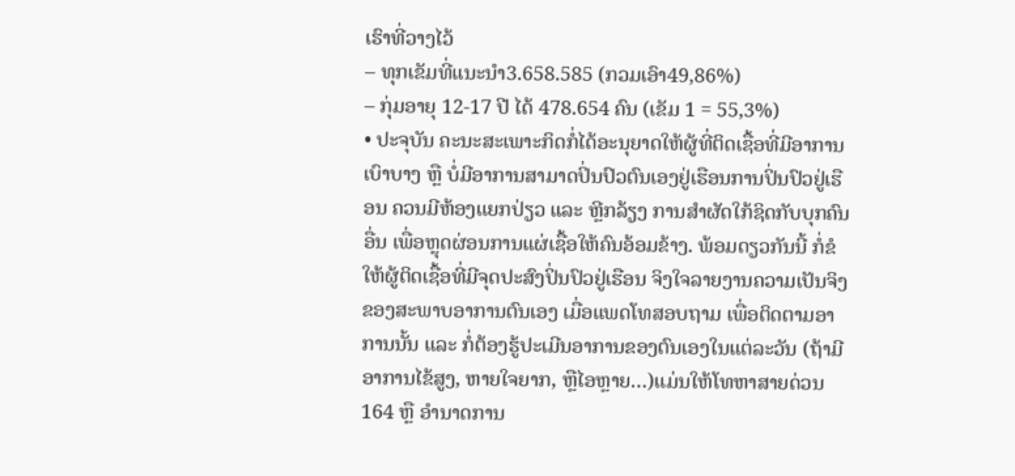ເຮົາທີ່ວາງໄວ້
– ທຸກເຂັມທີ່ແນະນໍາ3.658.585 (ກວມເອົາ49,86%)
– ກຸ່ມອາຍຸ 12-17 ປີ ໄດ້ 478.654 ຄົນ (ເຂັມ 1 = 55,3%)
• ປະຈຸບັນ ຄະນະສະເພາະກິດກໍ່ໄດ້ອະນຸຍາດໃຫ້ຜູ້ທີ່ຕິດເຊື້ອທີ່ມີອາການເບົາບາງ ຫຼື ບໍ່ມີອາການສາມາດປິ່ນປົວຕົນເອງຢູ່ເຮືອນການປິ່ນປົວຢູ່ເຮືອນ ຄວນມີຫ້ອງແຍກປ່ຽວ ແລະ ຫຼີກລ້ຽງ ການສຳຜັດໃກ້ຊິດກັບບຸກຄົນອື່ນ ເພື່ອຫຼຸດຜ່ອນການແຜ່ເຊື້ອໃຫ້ຄົນອ້ອມຂ້າງ. ພ້ອມດຽວກັນນີ້ ກໍ່ຂໍໃຫ້ຜູ້ຕິດເຊື້ອທີ່ມີຈຸດປະສົງປິ່ນປົວຢູ່ເຮືອນ ຈິງໃຈລາຍງານຄວາມເປັນຈິງຂອງສະພາບອາການຕົນເອງ ເມື່ອແພດໂທສອບຖາມ ເພື່ອຕິດຕາມອາການນັ້ນ ແລະ ກໍ່ຕ້ອງຮູ້ປະເມີນອາການຂອງຕົນເອງໃນແຕ່ລະວັນ (ຖ້າມີອາການໄຂ້ສູງ, ຫາຍໃຈຍາກ, ຫຼືໄອຫຼາຍ…)ແມ່ນໃຫ້ໂທຫາສາຍດ່ວນ 164 ຫຼື ອຳນາດການ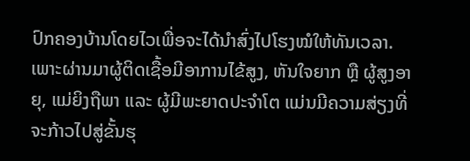ປົກຄອງບ້ານໂດຍໄວເພື່ອຈະໄດ້ນຳສົ່ງໄປໂຮງໝໍໃຫ້ທັນເວລາ. ເພາະຜ່ານມາຜູ້ຕິດເຊື້ອມີອາການໄຂ້ສູງ, ຫັນໃຈຍາກ ຫຼື ຜູ້ສູງອາຍຸ, ແມ່ຍິງຖືພາ ແລະ ຜູ້ມີພະຍາດປະຈຳໂຕ ແມ່ນມີຄວາມສ່ຽງທີ່ຈະກ້າວໄປສູ່ຂັ້ນຮຸ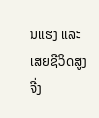ນແຮງ ແລະ ເສຍຊີວິດສູງ ຈີ່ງ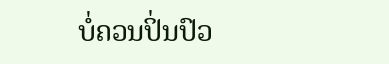ບໍ່ຄວນປິ່ນປົວ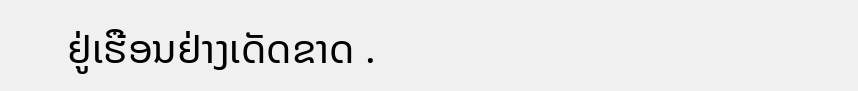ຢູ່ເຮືອນຢ່າງເດັດຂາດ .